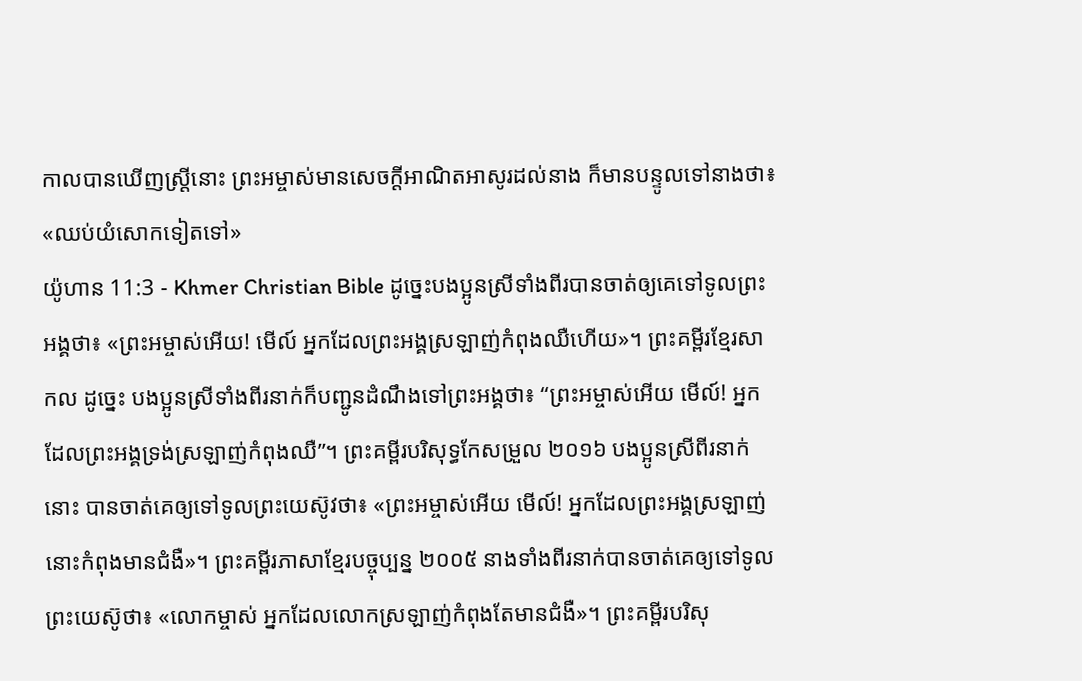កាលបានឃើញស្ដ្រីនោះ ព្រះអម្ចាស់មានសេចក្ដីអាណិតអាសូរដល់នាង ក៏មានបន្ទូលទៅនាងថា៖ «ឈប់យំសោកទៀតទៅ»
យ៉ូហាន 11:3 - Khmer Christian Bible ដូច្នេះបងប្អូនស្រីទាំងពីរបានចាត់ឲ្យគេទៅទូលព្រះអង្គថា៖ «ព្រះអម្ចាស់អើយ! មើល៍ អ្នកដែលព្រះអង្គស្រឡាញ់កំពុងឈឺហើយ»។ ព្រះគម្ពីរខ្មែរសាកល ដូច្នេះ បងប្អូនស្រីទាំងពីរនាក់ក៏បញ្ជូនដំណឹងទៅព្រះអង្គថា៖ “ព្រះអម្ចាស់អើយ មើល៍! អ្នកដែលព្រះអង្គទ្រង់ស្រឡាញ់កំពុងឈឺ”។ ព្រះគម្ពីរបរិសុទ្ធកែសម្រួល ២០១៦ បងប្អូនស្រីពីរនាក់នោះ បានចាត់គេឲ្យទៅទូលព្រះយេស៊ូវថា៖ «ព្រះអម្ចាស់អើយ មើល៍! អ្នកដែលព្រះអង្គស្រឡាញ់នោះកំពុងមានជំងឺ»។ ព្រះគម្ពីរភាសាខ្មែរបច្ចុប្បន្ន ២០០៥ នាងទាំងពីរនាក់បានចាត់គេឲ្យទៅទូលព្រះយេស៊ូថា៖ «លោកម្ចាស់ អ្នកដែលលោកស្រឡាញ់កំពុងតែមានជំងឺ»។ ព្រះគម្ពីរបរិសុ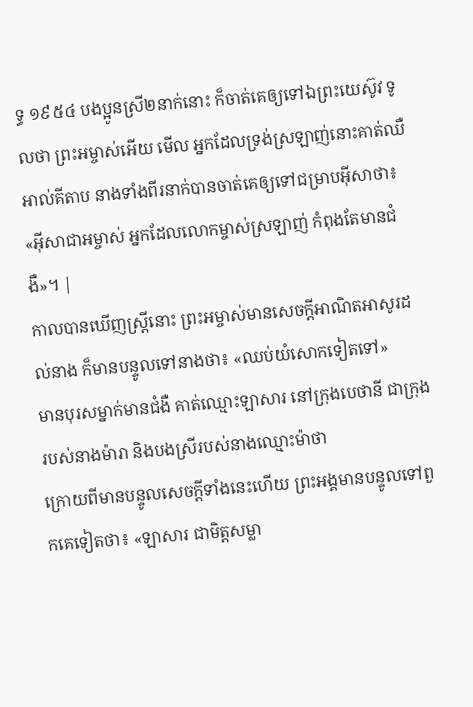ទ្ធ ១៩៥៤ បងប្អូនស្រី២នាក់នោះ ក៏ចាត់គេឲ្យទៅឯព្រះយេស៊ូវ ទូលថា ព្រះអម្ចាស់អើយ មើល អ្នកដែលទ្រង់ស្រឡាញ់នោះគាត់ឈឺ អាល់គីតាប នាងទាំងពីរនាក់បានចាត់គេឲ្យទៅជម្រាបអ៊ីសាថា៖ «អ៊ីសាជាអម្ចាស់ អ្នកដែលលោកម្ចាស់ស្រឡាញ់ កំពុងតែមានជំងឺ»។ |
កាលបានឃើញស្ដ្រីនោះ ព្រះអម្ចាស់មានសេចក្ដីអាណិតអាសូរដល់នាង ក៏មានបន្ទូលទៅនាងថា៖ «ឈប់យំសោកទៀតទៅ»
មានបុរសម្នាក់មានជំងឺ គាត់ឈ្មោះឡាសារ នៅក្រុងបេថានី ជាក្រុងរបស់នាងម៉ារា និងបងស្រីរបស់នាងឈ្មោះម៉ាថា
ក្រោយពីមានបន្ទូលសេចក្ដីទាំងនេះហើយ ព្រះអង្គមានបន្ទូលទៅពួកគេទៀតថា៖ «ឡាសារ ជាមិត្តសម្លា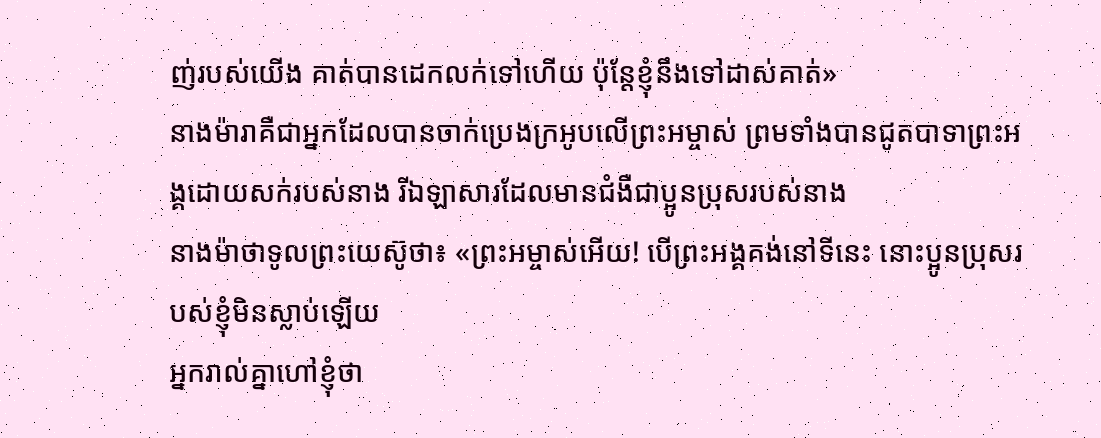ញ់របស់យើង គាត់បានដេកលក់ទៅហើយ ប៉ុន្ដែខ្ញុំនឹងទៅដាស់គាត់»
នាងម៉ារាគឺជាអ្នកដែលបានចាក់ប្រេងក្រអូបលើព្រះអម្ចាស់ ព្រមទាំងបានជូតបាទាព្រះអង្គដោយសក់របស់នាង រីឯឡាសារដែលមានជំងឺជាប្អូនប្រុសរបស់នាង
នាងម៉ាថាទូលព្រះយេស៊ូថា៖ «ព្រះអម្ចាស់អើយ! បើព្រះអង្គគង់នៅទីនេះ នោះប្អូនប្រុសរបស់ខ្ញុំមិនស្លាប់ឡើយ
អ្នករាល់គ្នាហៅខ្ញុំថា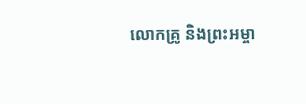លោកគ្រូ និងព្រះអម្ចា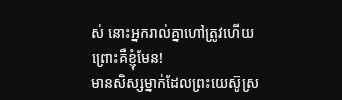ស់ នោះអ្នករាល់គ្នាហៅត្រូវហើយ ព្រោះគឺខ្ញុំមែន!
មានសិស្សម្នាក់ដែលព្រះយេស៊ូស្រ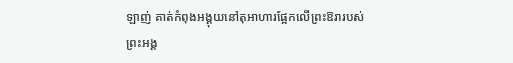ឡាញ់ គាត់កំពុងអង្គុយនៅតុអាហារផ្អែកលើព្រះឱរារបស់ព្រះអង្គ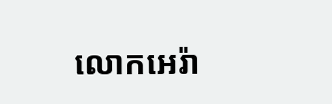លោកអេរ៉ា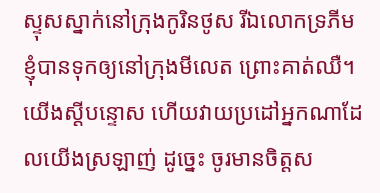ស្ទុសស្នាក់នៅក្រុងកូរិនថូស រីឯលោកទ្រភីម ខ្ញុំបានទុកឲ្យនៅក្រុងមីលេត ព្រោះគាត់ឈឺ។
យើងស្ដីបន្ទោស ហើយវាយប្រដៅអ្នកណាដែលយើងស្រឡាញ់ ដូច្នេះ ចូរមានចិត្ដស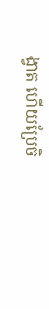ង្វាត ហើយប្រែចិ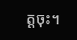ត្ដចុះ។